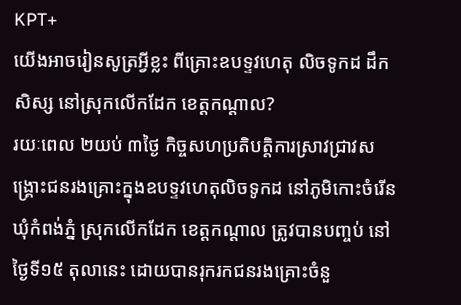KPT+
យើងអាចរៀនសូត្រអ្វីខ្លះ ពីគ្រោះឧបទ្ទវហេតុ លិចទូកដ ដឹកសិស្ស នៅស្រុកលើកដែក ខេត្តកណ្ដាល?
រយៈពេល ២យប់ ៣ថ្ងៃ កិច្ចសហប្រតិបត្តិការស្រាវជ្រាវសង្គ្រោះជនរងគ្រោះក្នុងឧបទ្ទវហេតុលិចទូកដ នៅភូមិកោះចំរើន ឃុំកំពង់ភ្នំ ស្រុកលើកដែក ខេត្តកណ្ដាល ត្រូវបានបញ្ចប់ នៅថ្ងៃទី១៥ តុលានេះ ដោយបានរុករកជនរងគ្រោះចំនួ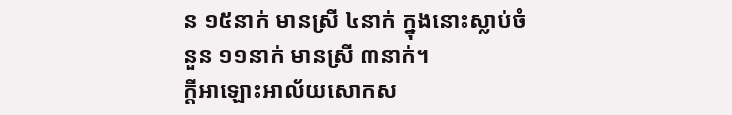ន ១៥នាក់ មានស្រី ៤នាក់ ក្នុងនោះស្លាប់ចំនួន ១១នាក់ មានស្រី ៣នាក់។
ក្ដីអាឡោះអាល័យសោកស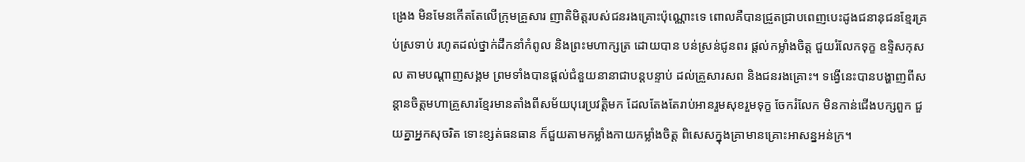ង្រេង មិនមែនកើតតែលើក្រុមគ្រួសារ ញាតិមិត្តរបស់ជនរងគ្រោះប៉ុណ្ណោះទេ ពោលគឺបានជ្រួតជ្រាបពេញបេះដូងជនានុជនខ្មែរគ្រប់ស្រទាប់ រហូតដល់ថ្នាក់ដឹកនាំកំពូល និងព្រះមហាក្សត្រ ដោយបាន បន់ស្រន់ជូនពរ ផ្ដល់កម្លាំងចិត្ត ជួយរំលែកទុក្ខ ឧទ្ទិសកុសល តាមបណ្ដាញសង្គម ព្រមទាំងបានផ្ដល់ជំនួយនានាជាបន្តបន្ទាប់ ដល់គ្រួសារសព និងជនរងគ្រោះ។ ទង្វើនេះបានបង្ហាញពីសន្ដានចិត្តមហាគ្រួសារខ្មែរមានតាំងពីសម័យបុរេប្រវត្តិមក ដែលតែងតែរាប់អានរួមសុខរួមទុក្ខ ចែករំលែក មិនកាន់ជើងបក្សពួក ជួយគ្នាអ្នកសុចរិត ទោះខ្សត់ធនធាន ក៏ជួយតាមកម្លាំងកាយកម្លាំងចិត្ត ពិសេសក្នុងគ្រាមានគ្រោះអាសន្នអន់ក្រ។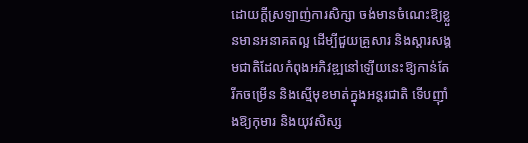ដោយក្ដីស្រឡាញ់ការសិក្សា ចង់មានចំណេះឱ្យខ្លួនមានអនាគតល្អ ដើម្បីជួយគ្រួសារ និងស្ដារសង្គមជាតិដែលកំពុងអភិវឌ្ឍនៅឡើយនេះឱ្យកាន់តែរីកចម្រើន និងស្មើមុខមាត់ក្នុងអន្តរជាតិ ទើបញ៉ាំងឱ្យកុមារ និងយុវសិស្ស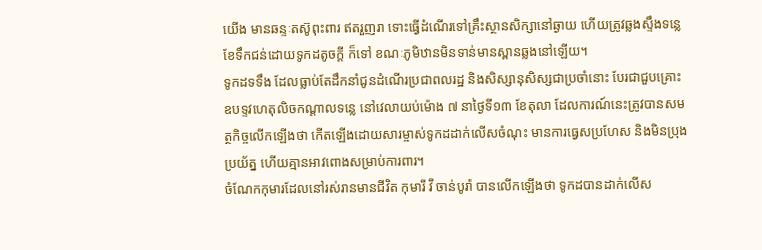យើង មានឆន្ទៈតស៊ូពុះពារ ឥតរួញរា ទោះធ្វើដំណើរទៅគ្រឹះស្ថានសិក្សានៅឆ្ងាយ ហើយត្រូវឆ្លងស្ទឹងទន្លេខែទឹកជន់ដោយទូកដតូចក្ដី ក៏ទៅ ខណៈភូមិឋានមិនទាន់មានស្ពានឆ្លងនៅឡើយ។
ទូកដទទឹង ដែលធ្លាប់តែដឹកនាំជូនដំណើរប្រជាពលរដ្ឋ និងសិស្សានុសិស្សជាប្រចាំនោះ បែរជាជួបគ្រោះឧបទ្ទវហេតុលិចកណ្ដាលទន្លេ នៅវេលាយប់ម៉ោង ៧ នាថ្ងៃទី១៣ ខែតុលា ដែលការណ៍នេះត្រូវបានសមត្ថកិច្ចលើកឡើងថា កើតឡើងដោយសារម្ចាស់ទូកដដាក់លើសចំណុះ មានការធ្វេសប្រហែស និងមិនប្រុងប្រយ័ត្ន ហើយគ្មានអាវពោងសម្រាប់ការពារ។
ចំណែកកុមារដែលនៅរស់រានមានជីវិត កុមារី វី ចាន់បូរ៉ា បានលើកឡើងថា ទូកដបានដាក់លើស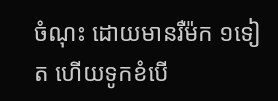ចំណុះ ដោយមានរឺម៉ក ១ទៀត ហើយទូកខំបើ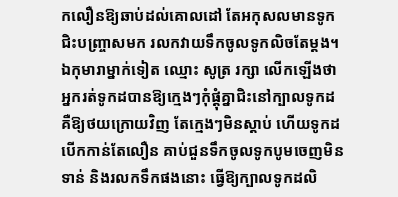កលឿនឱ្យឆាប់ដល់គោលដៅ តែអកុសលមានទូកជិះបញ្ច្រាសមក រលកវាយទឹកចូលទូកលិចតែម្តង។ ឯកុមារាម្នាក់ទៀត ឈ្មោះ សូត្រ រក្សា លើកឡើងថា អ្នករត់ទូកដបានឱ្យក្មេងៗកុំផ្ដុំគ្នាជិះនៅក្បាលទូកដ គឺឱ្យថយក្រោយវិញ តែក្មេងៗមិនស្ដាប់ ហើយទូកដ បើកកាន់តែលឿន គាប់ជួនទឹកចូលទូកបូមចេញមិនទាន់ និងរលកទឹកផងនោះ ធ្វើឱ្យក្បាលទូកដលិ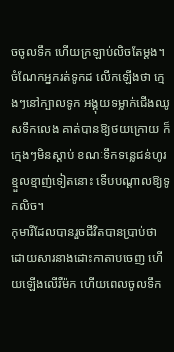ចចូលទឹក ហើយក្រឡាប់លិចតែម្ដង។ ចំណែកអ្នករត់ទូកដ លើកឡើងថា ក្មេងៗនៅក្បាលទូក អង្គុយទម្លាក់ជើងឈូសទឹកលេង គាត់បានឱ្យថយក្រោយ ក៏ក្មេងៗមិនស្ដាប់ ខណៈទឹកទន្លេជន់ហូរខ្មួលខ្មាញ់ទៀតនោះ ទើបបណ្ដាលឱ្យទូកលិច។
កុមារីដែលបានរួចជីវិតបានប្រាប់ថា ដោយសារនាងដោះកាតាបចេញ ហើយឡើងលើរឺម៉ក ហើយពេលចូលទឹក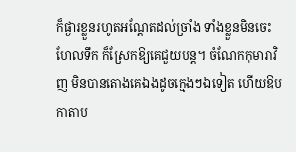ក៏ផ្ងារខ្លួនរហូតអណ្ដែតដល់ច្រាំង ទាំងខ្លួនមិនចេះហែលទឹក ក៏ស្រែកឱ្យគេជួយបន្ត។ ចំណែកកុមារាវិញ មិនបានតោងគេឯងដូចក្មេងៗឯទៀត ហើយឱបកាតាប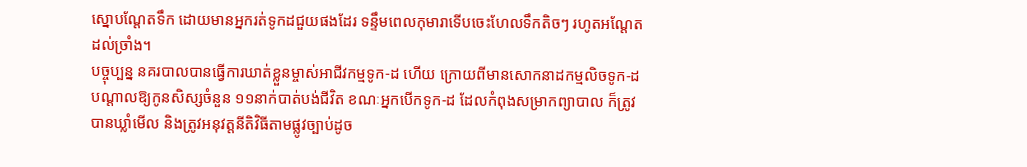ស្នោបណ្ដែតទឹក ដោយមានអ្នករត់ទូកដជួយផងដែរ ទន្ទឹមពេលកុមារាទើបចេះហែលទឹកតិចៗ រហូតអណ្ដែតដល់ច្រាំង។
បច្ចុប្បន្ន នគរបាលបានធ្វើការឃាត់ខ្លួនម្ចាស់អាជីវកម្មទូក-ដ ហើយ ក្រោយពីមានសោកនាដកម្មលិចទូក-ដ បណ្ដាលឱ្យកូនសិស្សចំនួន ១១នាក់បាត់បង់ជីវិត ខណៈអ្នកបើកទូក-ដ ដែលកំពុងសម្រាកព្យាបាល ក៏ត្រូវបានឃ្លាំមើល និងត្រូវអនុវត្តនីតិវិធីតាមផ្លូវច្បាប់ដូច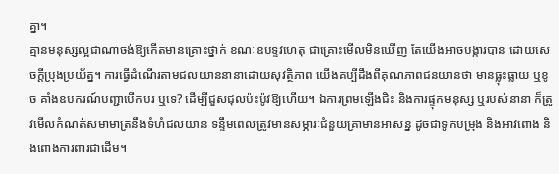គ្នា។
គ្មានមនុស្សល្អជាណាចង់ឱ្យកើតមានគ្រោះថ្នាក់ ខណៈឧបទ្ទវហេតុ ជាគ្រោះមើលមិនឃើញ តែយើងអាចបង្ការបាន ដោយសេចក្ដីប្រុងប្រយ័ត្ន។ ការធ្វើដំណើរតាមជលយាននានាដោយសុវត្ថិភាព យើងគប្បីដឹងពីគុណភាពជនយានថា មានធ្លុះធ្លាយ ឬខូច គាំងឧបករណ៍បញ្ជាបើកបរ ឬទេ? ដើម្បីជួសជុលប៉ះប៉ូវឱ្យហើយ។ ឯការព្រមឡើងជិះ និងការផ្ទុកមនុស្ស ឬរបស់នានា ក៏ត្រូវមើលកំណត់សមាមាត្រនឹងទំហំជលយាន ទន្ទឹមពេលត្រូវមានសម្ភារៈជំនួយគ្រាមានអាសន្ន ដូចជាទូកបម្រុង និងអាវពោង និងពោងការពារជាដើម។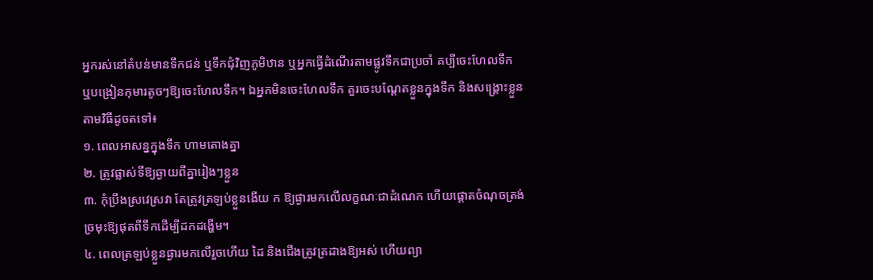អ្នករស់នៅតំបន់មានទឹកជន់ ឬទឹកជុំវិញភូមិឋាន ឬអ្នកធ្វើដំណើរតាមផ្លូវទឹកជាប្រចាំ គប្បីចេះហែលទឹក ឬបង្រៀនកុមារតូចៗឱ្យចេះហែលទឹក។ ឯអ្នកមិនចេះហែលទឹក គួរចេះបណ្ដែតខ្លួនក្នុងទឹក និងសង្រ្គោះខ្លួនតាមវិធីដូចតទៅ៖
១. ពេលអាសន្នក្នុងទឹក ហាមតោងគ្នា
២. ត្រូវផ្លាស់ទីឱ្យឆ្ងាយពីគ្នារៀងៗខ្លួន
៣. កុំប្រឹងស្រវេស្រវា តែត្រូវត្រឡប់ខ្លួនងើយ ក ឱ្យផ្ងារមកលើលក្ខណៈជាដំណេក ហើយផ្ដោតចំណុចត្រង់ច្រមុះឱ្យផុតពីទឹកដើម្បីដកដង្ហើម។
៤. ពេលត្រឡប់ខ្លួនផ្ងារមកលើរួចហើយ ដៃ និងជើងត្រូវត្រដាងឱ្យអស់ ហើយព្យា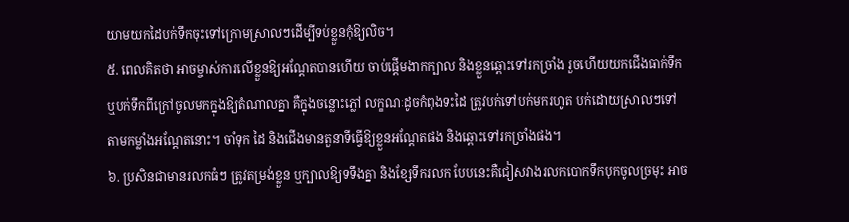យាមយកដៃបក់ទឹកចុះទៅក្រោមស្រាលៗដើម្បីទប់ខ្លួនកុំឱ្យលិច។
៥. ពេលគិតថា អាចម្ចាស់ការលើខ្លួនឱ្យអណ្ដែតបានហើយ ចាប់ផ្ដើមងាកក្បាល និងខ្លួនឆ្ពោះទៅរកច្រាំង រួចហើយយកជើងធាក់ទឹក ឬបក់ទឹកពីក្រៅចូលមកក្នុងឱ្យតំណាលគ្នា គឺក្នុងចន្លោះភ្លៅ លក្ខណៈដូចកំពុងទះដៃ ត្រូវបក់ទៅបក់មករហូត បក់ដោយស្រាលៗទៅតាមកម្លាំងអណ្ដែតនោះ។ ចាំទុក ដៃ និងជើងមានតួនាទីធ្វើឱ្យខ្លួនអណ្ដែតផង និងឆ្ពោះទៅរកច្រាំងផង។
៦. ប្រសិនជាមានរលកធំៗ ត្រូវតម្រង់ខ្លួន ឬក្បាលឱ្យទទឹងគ្នា និងខ្សែទឹករលក បែបនេះគឺជៀសវាងរលកបោកទឹកបុកចូលច្រមុះ អាច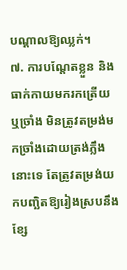បណ្ដាលឱ្យឈ្លក់។
៧. ការបណ្ដែតខ្លួន និងធាក់កាយមករកត្រើយ ឬច្រាំង មិនត្រូវតម្រង់មកច្រាំងដោយត្រង់ភ្លឹងនោះទេ តែត្រូវតម្រង់យកបញ្ឆិតឱ្យរៀងស្របនឹងខ្សែ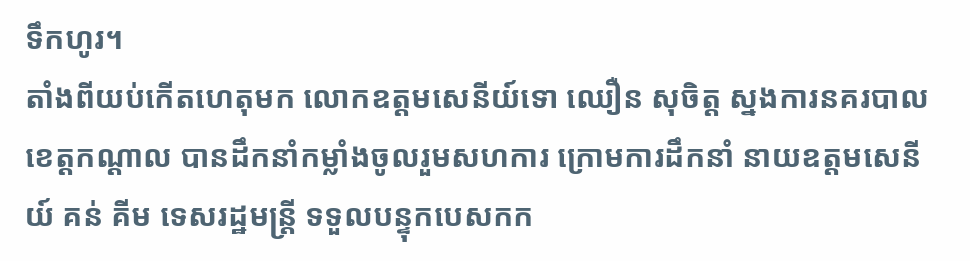ទឹកហូរ។
តាំងពីយប់កើតហេតុមក លោកឧត្តមសេនីយ៍ទោ ឈឿន សុចិត្ត ស្នងការនគរបាលខេត្តកណ្ដាល បានដឹកនាំកម្លាំងចូលរួមសហការ ក្រោមការដឹកនាំ នាយឧត្តមសេនីយ៍ គន់ គីម ទេសរដ្ឋមន្រ្តី ទទួលបន្ទុកបេសកក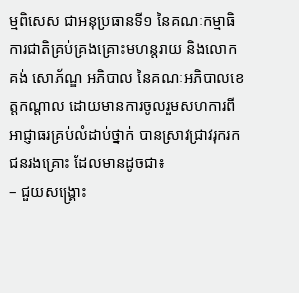ម្មពិសេស ជាអនុប្រធានទី១ នៃគណៈកម្មាធិការជាតិគ្រប់គ្រងគ្រោះមហន្តរាយ និងលោក គង់ សោភ័ណ្ឌ អភិបាល នៃគណៈអភិបាលខេត្តកណ្តាល ដោយមានការចូលរួមសហការពីអាជ្ញាធរគ្រប់លំដាប់ថ្នាក់ បានស្រាវជ្រាវរុករកជនរងគ្រោះ ដែលមានដូចជា៖
– ជួយសង្គ្រោះ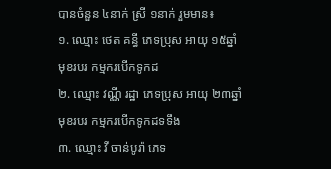បានចំនួន ៤នាក់ ស្រី ១នាក់ រួមមាន៖
១. ឈ្មោះ ថេត គន្ធី ភេទប្រុស អាយុ ១៥ឆ្នាំ មុខរបរ កម្មករបើកទូកដ
២. ឈ្មោះ វណ្ណី រដ្ឋា ភេទប្រុស អាយុ ២៣ឆ្នាំ មុខរបរ កម្មករបើកទូកដទទឹង
៣. ឈ្មោះ វី ចាន់បូរ៉ា ភេទ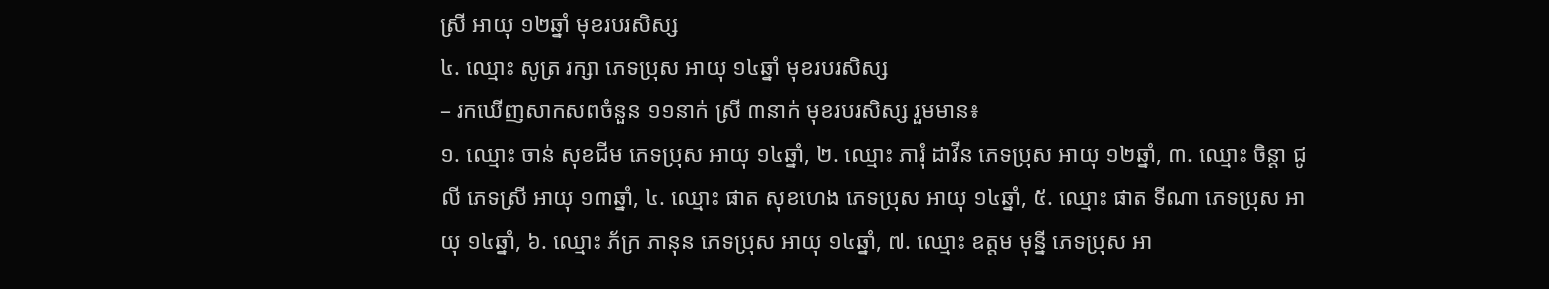ស្រី អាយុ ១២ឆ្នាំ មុខរបរសិស្ស
៤. ឈ្មោះ សូត្រ រក្សា ភេទប្រុស អាយុ ១៤ឆ្នាំ មុខរបរសិស្ស
– រកឃើញសាកសពចំនួន ១១នាក់ ស្រី ៣នាក់ មុខរបរសិស្ស រួមមាន៖
១. ឈ្មោះ ចាន់ សុខជីម ភេទប្រុស អាយុ ១៤ឆ្នាំ, ២. ឈ្មោះ ភារុំ ដាវីន ភេទប្រុស អាយុ ១២ឆ្នាំ, ៣. ឈ្មោះ ចិន្ដា ជូលី ភេទស្រី អាយុ ១៣ឆ្នាំ, ៤. ឈ្មោះ ផាត សុខហេង ភេទប្រុស អាយុ ១៤ឆ្នាំ, ៥. ឈ្មោះ ផាត ទីណា ភេទប្រុស អាយុ ១៤ឆ្នាំ, ៦. ឈ្មោះ ភ័ក្រ ភានុន ភេទប្រុស អាយុ ១៤ឆ្នាំ, ៧. ឈ្មោះ ឧត្តម មុន្នី ភេទប្រុស អា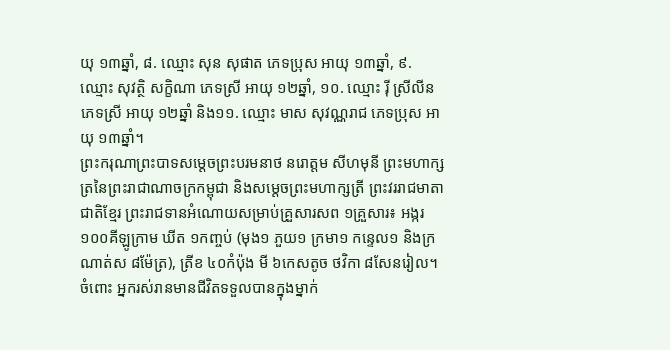យុ ១៣ឆ្នាំ, ៨. ឈ្មោះ សុន សុផាត ភេទប្រុស អាយុ ១៣ឆ្នាំ, ៩. ឈ្មោះ សុវត្ថិ សក្ខិណា ភេទស្រី អាយុ ១២ឆ្នាំ, ១០. ឈ្មោះ រ៉ី ស្រីលីន ភេទស្រី អាយុ ១២ឆ្នាំ និង១១. ឈ្មោះ មាស សុវណ្ណរាជ ភេទប្រុស អាយុ ១៣ឆ្នាំ។
ព្រះករុណាព្រះបាទសម្តេចព្រះបរមនាថ នរោត្តម សីហមុនី ព្រះមហាក្សត្រនៃព្រះរាជាណាចក្រកម្ពុជា និងសម្តេចព្រះមហាក្សត្រី ព្រះវររាជមាតាជាតិខ្មែរ ព្រះរាជទានអំណោយសម្រាប់គ្រួសារសព ១គ្រួសារ៖ អង្ករ ១០០គីឡូក្រាម ឃីត ១កញ្ចប់ (មុង១ ភួយ១ ក្រមា១ កន្ទេល១ និងក្រណាត់ស ៨ម៉ែត្រ), ត្រីខ ៤០កំប៉ុង មី ៦កេសតូច ថវិកា ៨សែនរៀល។ ចំពោះ អ្នករស់រានមានជីវិតទទួលបានក្នុងម្នាក់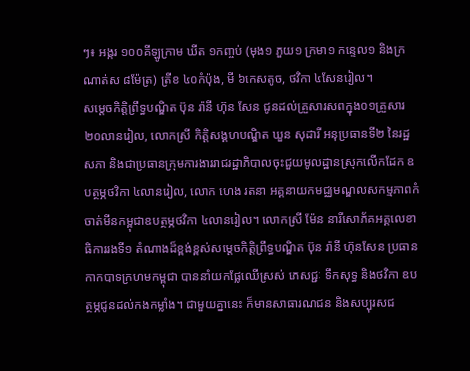ៗ៖ អង្ករ ១០០គីឡូក្រាម ឃីត ១កញ្ចប់ (មុង១ ភួយ១ ក្រមា១ កន្ទេល១ និងក្រណាត់ស ៨ម៉ែត្រ) ត្រីខ ៤០កំប៉ុង, មី ៦កេសតូច, ថវិកា ៤សែនរៀល។
សម្តេចកិត្តិព្រឹទ្ធបណ្ឌិត ប៊ុន រ៉ានី ហ៊ុន សែន ជូនដល់គ្រួសារសពក្នុង០១គ្រួសារ ២០លានរៀល, លោកស្រី កិត្តិសង្គហបណ្ឌិត ឃួន សុដារី អនុប្រធានទី២ នៃរដ្ឋសភា និងជាប្រធានក្រុមការងាររាជរដ្ឋាភិបាលចុះជួយមូលដ្ឋានស្រុកលើកដែក ឧបត្ថម្ភថវិកា ៤លានរៀល, លោក ហេង រតនា អគ្គនាយកមជ្ឈមណ្ឌលសកម្មភាពកំចាត់មីនកម្ពុជាឧបត្ថម្ភថវិកា ៤លានរៀល។ លោកស្រី ម៉ែន នារីសោភ័គអគ្គលេខាធិការរងទី១ តំណាងដ៏ខ្ពង់ខ្ពស់សម្តេចកិត្តិព្រឹទ្ធបណ្ឌិត ប៊ុន រ៉ានី ហ៊ុនសែន ប្រធានកាកបាទក្រហមកម្ពុជា បាននាំយកផ្លែឈើស្រស់ ភេសជ្ជៈ ទឹកសុទ្ធ និងថវិកា ឧបត្ថម្ភជូនដល់កងកម្លាំង។ ជាមួយគ្នានេះ ក៏មានសាធារណជន និងសប្បុរសជ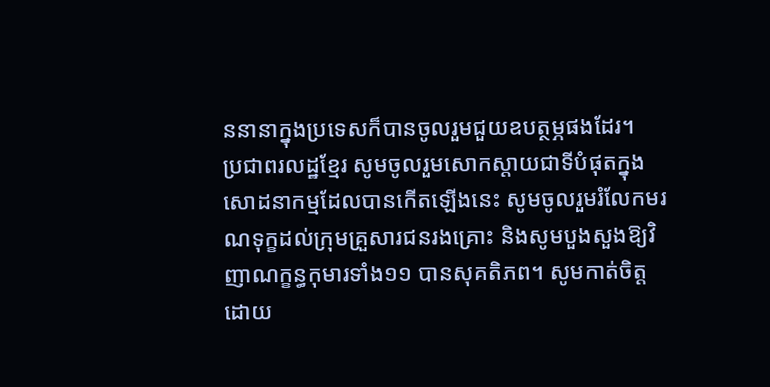ននានាក្នុងប្រទេសក៏បានចូលរួមជួយឧបត្ថម្ភផងដែរ។
ប្រជាពរលដ្ឋខ្មែរ សូមចូលរួមសោកស្តាយជាទីបំផុតក្នុងសោដនាកម្មដែលបានកើតឡើងនេះ សូមចូលរួមរំលែកមរណទុក្ខដល់ក្រុមគ្រួសារជនរងគ្រោះ និងសូមបួងសួងឱ្យវិញាណក្ខន្ធកុមារទាំង១១ បានសុគតិភព។ សូមកាត់ចិត្តដោយ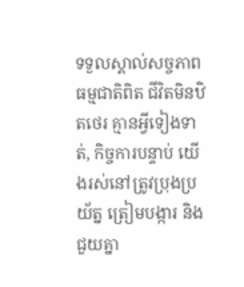ទទួលស្គាល់សច្ចភាពធម្មជាតិពិត ជីវិតមិនឋិតថេរ គ្មានអ្វីទៀងទាត់, កិច្ចការបន្ទាប់ យើងរស់នៅត្រូវប្រុងប្រយ័ត្ន ត្រៀមបង្ការ និងជួយគ្នា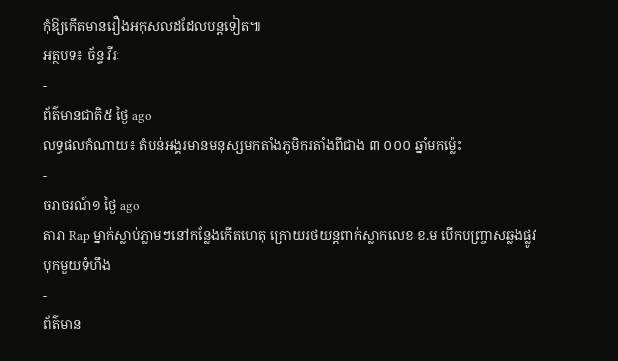កុំឱ្យកើតមានរឿងអកុសលដដែលបន្តទៀត៕
អត្ថបទ៖ ច័ន្ទ វីរៈ
-
ព័ត៌មានជាតិ៥ ថ្ងៃ ago
លទ្ធផលកំណាយ៖ តំបន់អង្គរមានមនុស្សមកតាំងភូមិករតាំងពីជាង ៣ ០០០ ឆ្នាំមកម្ល៉េះ
-
ចរាចរណ៍១ ថ្ងៃ ago
តារា Rap ម្នាក់ស្លាប់ភ្លាមៗនៅកន្លែងកើតហេតុ ក្រោយរថយន្ដពាក់ស្លាកលេខ ខ.ម បើកបញ្ច្រាសឆ្លងផ្លូវ បុកមួយទំហឹង
-
ព័ត៌មាន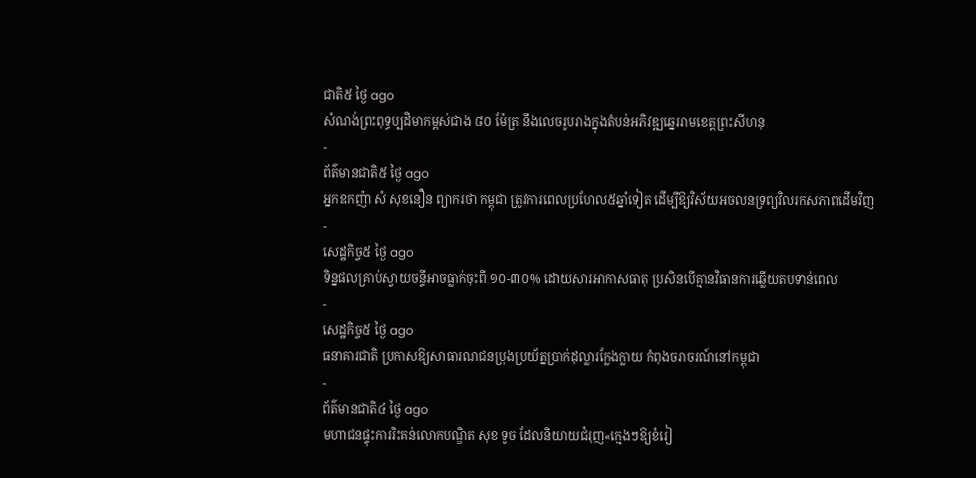ជាតិ៥ ថ្ងៃ ago
សំណង់ព្រះពុទ្ធប្បដិមាកម្ពស់ជាង ៨០ ម៉ែត្រ នឹងលេចរូបរាងក្នុងតំបន់អភិវឌ្ឍឆ្នេររាមខេត្តព្រះសីហនុ
-
ព័ត៌មានជាតិ៥ ថ្ងៃ ago
អ្នកឧកញ៉ា សំ សុខនឿន ព្យាករថា កម្ពុជា ត្រូវការពេលប្រហែល៥ឆ្នាំទៀត ដើម្បីឱ្យវិស័យអចលនទ្រព្យវិលរកសភាពដើមវិញ
-
សេដ្ឋកិច្ច៥ ថ្ងៃ ago
ទិន្នផលគ្រាប់ស្វាយចន្ទីអាចធ្លាក់ចុះពី ១០-៣០% ដោយសារអាកាសធាតុ ប្រសិនបើគ្មានវិធានការឆ្លើយតបទាន់ពេល
-
សេដ្ឋកិច្ច៥ ថ្ងៃ ago
ធនាគារជាតិ ប្រកាសឱ្យសាធារណជនប្រុងប្រយ័ត្នប្រាក់ដុល្លារក្លែងក្លាយ កំពុងចរាចរណ៍នៅកម្ពុជា
-
ព័ត៌មានជាតិ៤ ថ្ងៃ ago
មហាជនផ្ទុះការរិះគន់លោកបណ្ឌិត សុខ ទូច ដែលនិយាយជំរុញ«ក្មេងៗឱ្យខំរៀ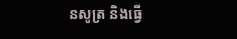នសូត្រ និងធ្វើ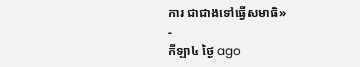ការ ជាជាងទៅធ្វើសមាធិ»
-
កីឡា៤ ថ្ងៃ ago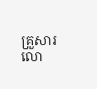គ្រួសារលោ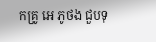កគ្រូ អេ ភូថង ជួបទុ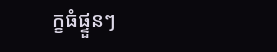ក្ខធំផ្ទួនៗ